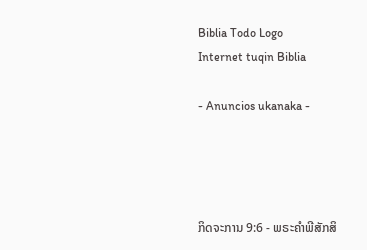Biblia Todo Logo
Internet tuqin Biblia

- Anuncios ukanaka -




ກິດຈະການ 9:6 - ພຣະຄຳພີສັກສິ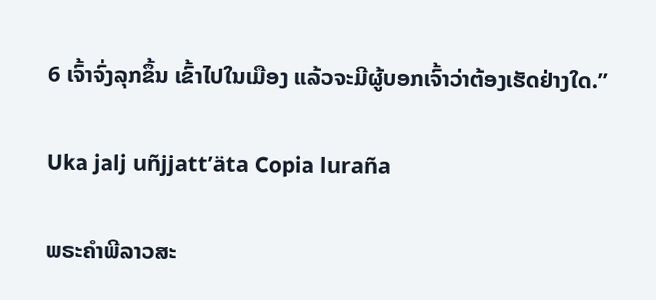6 ເຈົ້າຈົ່ງລຸກຂຶ້ນ ເຂົ້າໄປໃນເມືອງ ແລ້ວຈະມີຜູ້ບອກເຈົ້າວ່າຕ້ອງເຮັດຢ່າງໃດ.”

Uka jalj uñjjattʼäta Copia luraña

ພຣະຄຳພີລາວສະ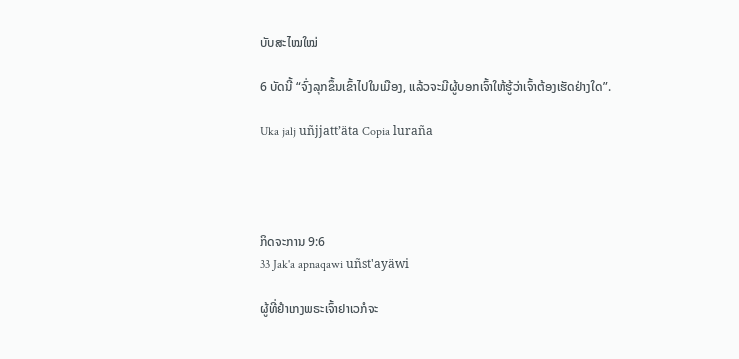ບັບສະໄໝໃໝ່

6 ບັດນີ້ “ຈົ່ງລຸກຂຶ້ນເຂົ້າໄປໃນເມືອງ, ແລ້ວຈະມີຜູ້ບອກເຈົ້າໃຫ້ຮູ້ວ່າເຈົ້າຕ້ອງເຮັດຢ່າງໃດ”.

Uka jalj uñjjattʼäta Copia luraña




ກິດຈະການ 9:6
33 Jak'a apnaqawi uñst'ayäwi

ຜູ້ທີ່ຢຳເກງພຣະເຈົ້າຢາເວກໍຈະ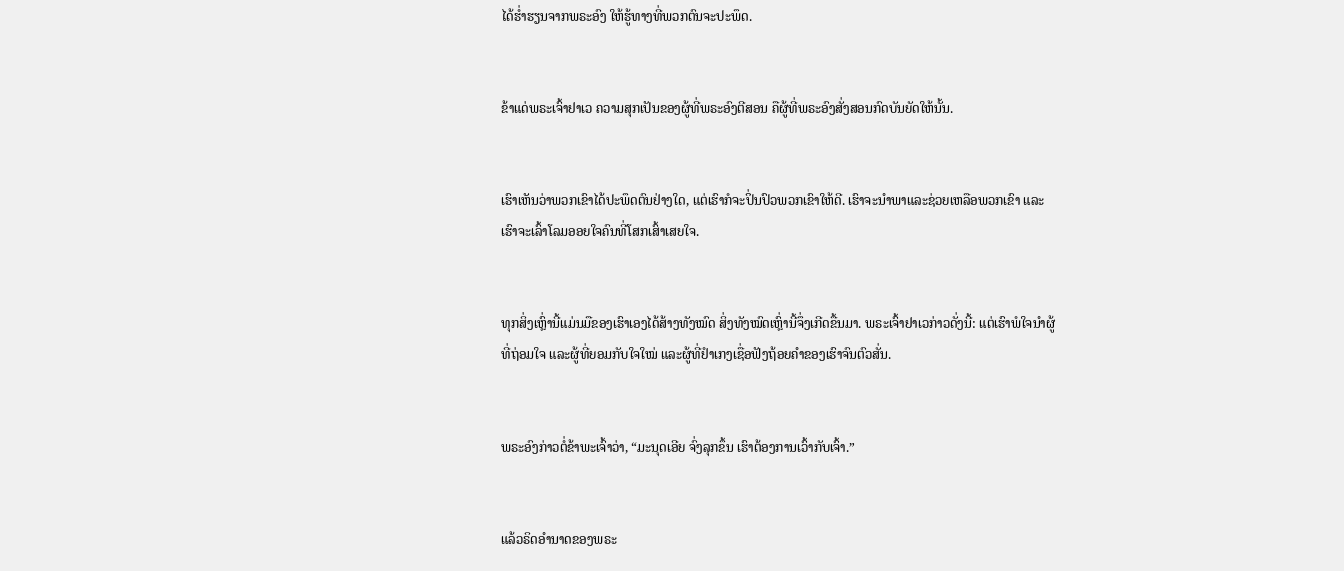ໄດ້ຮໍ່າຮຽນຈາກພຣະອົງ ໃຫ້ຮູ້ທາງທີ່ພວກຕົນຈະປະພຶດ.


ຂ້າແດ່ພຣະເຈົ້າຢາເວ ຄວາມສຸກເປັນຂອງຜູ້ທີ່ພຣະອົງຕີສອນ ຄືຜູ້ທີ່ພຣະອົງສັ່ງສອນກົດບັນຍັດໃຫ້ນັ້ນ.


ເຮົາເຫັນວ່າພວກເຂົາໄດ້ປະພຶດຕົນຢ່າງໃດ, ແຕ່ເຮົາກໍຈະປິ່ນປົວພວກເຂົາໃຫ້ດີ. ເຮົາຈະນຳພາແລະຊ່ວຍເຫລືອພວກເຂົາ ແລະເຮົາຈະເລົ້າໂລມອອຍໃຈຄົນທີ່ໂສກເສົ້າເສຍໃຈ.


ທຸກສິ່ງເຫຼົ່ານີ້ແມ່ນມືຂອງເຮົາເອງໄດ້ສ້າງທັງໝົດ ສິ່ງທັງໝົດເຫຼົ່ານີ້ຈຶ່ງເກີດຂື້ນມາ. ພຣະເຈົ້າຢາເວກ່າວດັ່ງນີ້: ແຕ່ເຮົາພໍໃຈນຳຜູ້ທີ່ຖ່ອມໃຈ ແລະຜູ້ທີ່ຍອມກັບໃຈໃໝ່ ແລະຜູ້ທີ່ຢຳເກງເຊື່ອຟັງຖ້ອຍຄຳຂອງເຮົາຈົນຕົວສັ່ນ.


ພຣະອົງກ່າວຕໍ່ຂ້າພະເຈົ້າວ່າ, “ມະນຸດເອີຍ ຈົ່ງລຸກຂຶ້ນ ເຮົາຕ້ອງການເວົ້າກັບເຈົ້າ.”


ແລ້ວຣິດອຳນາດຂອງພຣະ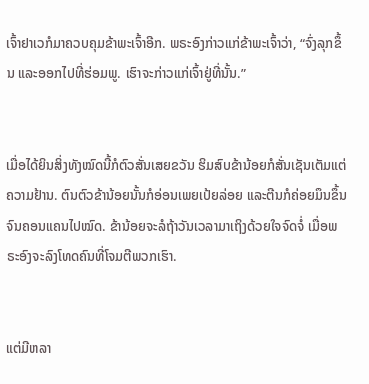ເຈົ້າຢາເວກໍມາຄວບຄຸມຂ້າພະເຈົ້າອີກ. ພຣະອົງກ່າວແກ່ຂ້າພະເຈົ້າວ່າ, “ຈົ່ງລຸກຂຶ້ນ ແລະອອກໄປທີ່ຮ່ອມພູ. ເຮົາຈະກ່າວແກ່ເຈົ້າຢູ່ທີ່ນັ້ນ.”


ເມື່ອໄດ້ຍິນສິ່ງທັງໝົດນີ້ກໍຕົວສັ່ນເສຍຂວັນ ຮິມສົບຂ້ານ້ອຍກໍສັ່ນເຊັນເຕັມແຕ່ຄວາມຢ້ານ. ຕົນຕົວຂ້ານ້ອຍນັ້ນກໍອ່ອນເພຍເປ້ຍລ່ອຍ ແລະຕີນກໍຄ່ອຍມຶນຂຶ້ນຈົນຄອນແຄນໄປໝົດ. ຂ້ານ້ອຍຈະລໍຖ້າວັນເວລາມາເຖິງດ້ວຍໃຈຈົດຈໍ່ ເມື່ອພຣະອົງຈະລົງໂທດຄົນທີ່ໂຈມຕີພວກເຮົາ.


ແຕ່ມີຫລາ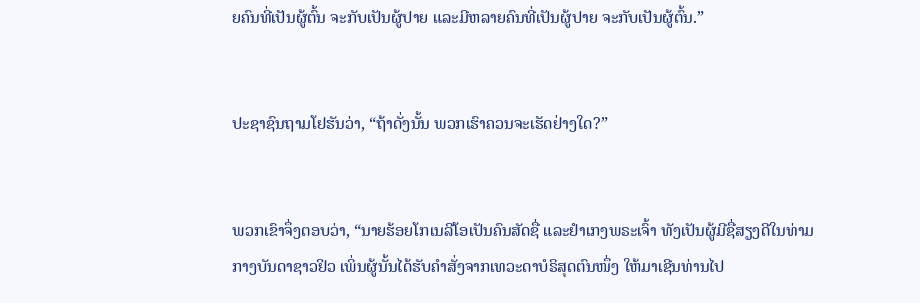ຍຄົນທີ່ເປັນຜູ້ຕົ້ນ ຈະກັບເປັນຜູ້ປາຍ ແລະມີຫລາຍຄົນທີ່ເປັນຜູ້ປາຍ ຈະກັບເປັນຜູ້ຕົ້ນ.”


ປະຊາຊົນຖາມໂຢຮັນວ່າ, “ຖ້າດັ່ງນັ້ນ ພວກເຮົາຄວນຈະເຮັດຢ່າງໃດ?”


ພວກເຂົາຈຶ່ງຕອບວ່າ, “ນາຍຮ້ອຍໂກເນລີໂອເປັນຄົນສັດຊື່ ແລະຢຳເກງພຣະເຈົ້າ ທັງເປັນຜູ້ມີຊື່ສຽງດີໃນທ່າມກາງບັນດາຊາວຢິວ ເພິ່ນຜູ້ນັ້ນໄດ້ຮັບຄຳສັ່ງຈາກເທວະດາບໍຣິສຸດຕົນໜຶ່ງ ໃຫ້ມາເຊີນທ່ານໄປ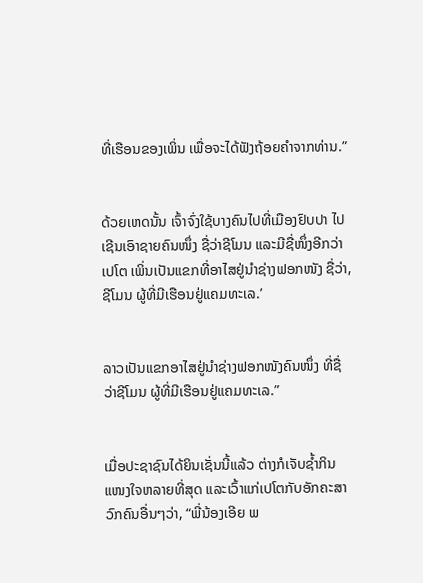ທີ່ເຮືອນຂອງເພິ່ນ ເພື່ອຈະໄດ້ຟັງຖ້ອຍຄຳຈາກທ່ານ.”


ດ້ວຍເຫດນັ້ນ ເຈົ້າຈົ່ງໃຊ້ບາງຄົນໄປທີ່ເມືອງຢົບປາ ໄປເຊີນເອົາຊາຍຄົນໜຶ່ງ ຊື່ວ່າຊີໂມນ ແລະມີຊື່ໜຶ່ງອີກວ່າ ເປໂຕ ເພິ່ນເປັນແຂກທີ່ອາໄສຢູ່ນຳຊ່າງຟອກໜັງ ຊື່ວ່າ, ຊີໂມນ ຜູ້ທີ່ມີເຮືອນຢູ່ແຄມທະເລ.’


ລາວເປັນແຂກອາໄສຢູ່ນຳຊ່າງຟອກໜັງຄົນໜຶ່ງ ທີ່ຊື່ວ່າຊີໂມນ ຜູ້ທີ່ມີເຮືອນຢູ່ແຄມທະເລ.”


ເມື່ອປະຊາຊົນໄດ້ຍິນເຊັ່ນນີ້ແລ້ວ ຕ່າງກໍເຈັບຊໍ້າກິນແໜງໃຈຫລາຍທີ່ສຸດ ແລະເວົ້າແກ່ເປໂຕກັບອັກຄະສາວົກຄົນອື່ນໆວ່າ, “ພີ່ນ້ອງເອີຍ ພ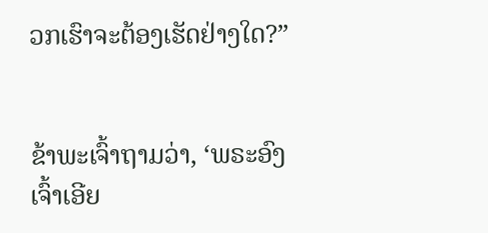ວກເຮົາຈະຕ້ອງເຮັດຢ່າງໃດ?”


ຂ້າພະເຈົ້າຖາມວ່າ, ‘ພຣະອົງເຈົ້າເອີຍ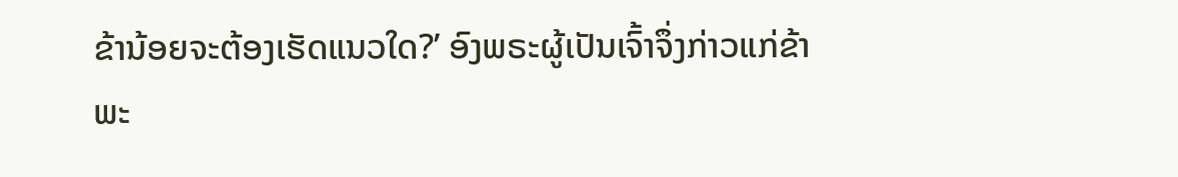ຂ້ານ້ອຍຈະຕ້ອງເຮັດແນວໃດ?’ ອົງພຣະຜູ້ເປັນເຈົ້າຈຶ່ງກ່າວແກ່ຂ້າພະ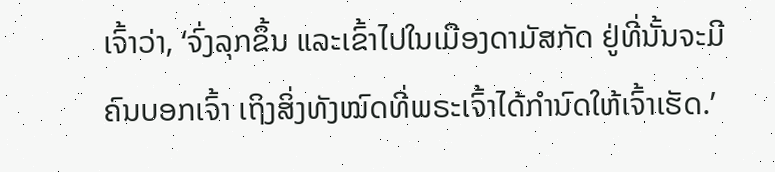ເຈົ້າວ່າ, ‘ຈົ່ງລຸກຂຶ້ນ ແລະເຂົ້າໄປໃນເມືອງດາມັສກັດ ຢູ່ທີ່ນັ້ນຈະມີຄົນບອກເຈົ້າ ເຖິງສິ່ງທັງໝົດທີ່ພຣະເຈົ້າໄດ້ກຳນົດໃຫ້ເຈົ້າເຮັດ.’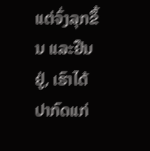ແຕ່ຈົ່ງລຸກຂຶ້ນ ແລະຢືນຢູ່, ເຮົາໄດ້ປາກົດແກ່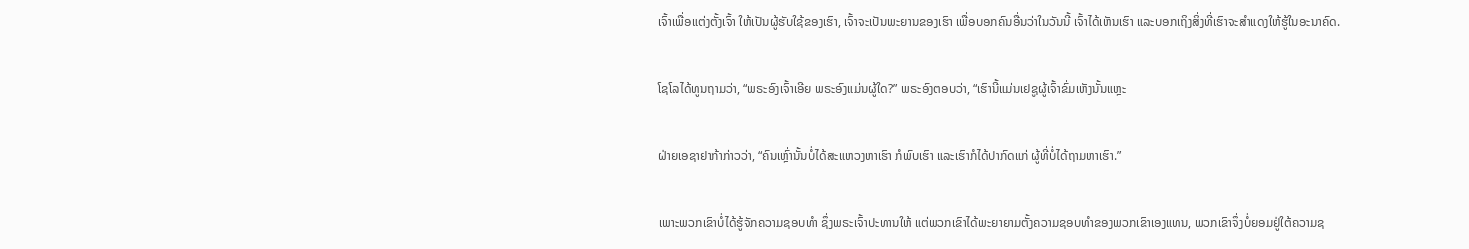ເຈົ້າເພື່ອແຕ່ງຕັ້ງເຈົ້າ ໃຫ້ເປັນຜູ້ຮັບໃຊ້ຂອງເຮົາ, ເຈົ້າຈະເປັນພະຍານຂອງເຮົາ ເພື່ອບອກຄົນອື່ນວ່າໃນວັນນີ້ ເຈົ້າໄດ້ເຫັນເຮົາ ແລະບອກເຖິງສິ່ງທີ່ເຮົາຈະສຳແດງໃຫ້ຮູ້ໃນອະນາຄົດ.


ໂຊໂລໄດ້ທູນຖາມວ່າ, “ພຣະອົງເຈົ້າເອີຍ ພຣະອົງແມ່ນຜູ້ໃດ?” ພຣະອົງຕອບວ່າ, “ເຮົານີ້ແມ່ນເຢຊູຜູ້ເຈົ້າຂົ່ມເຫັງນັ້ນແຫຼະ


ຝ່າຍເອຊາຢາກ້າກ່າວວ່າ, “ຄົນເຫຼົ່ານັ້ນບໍ່ໄດ້ສະແຫວງຫາເຮົາ ກໍພົບເຮົາ ແລະເຮົາກໍໄດ້ປາກົດແກ່ ຜູ້ທີ່ບໍ່ໄດ້ຖາມຫາເຮົາ.”


ເພາະພວກເຂົາບໍ່ໄດ້ຮູ້ຈັກຄວາມຊອບທຳ ຊຶ່ງພຣະເຈົ້າປະທານໃຫ້ ແຕ່ພວກເຂົາໄດ້ພະຍາຍາມຕັ້ງຄວາມຊອບທຳຂອງພວກເຂົາເອງແທນ, ພວກເຂົາຈຶ່ງບໍ່ຍອມຢູ່ໃຕ້ຄວາມຊ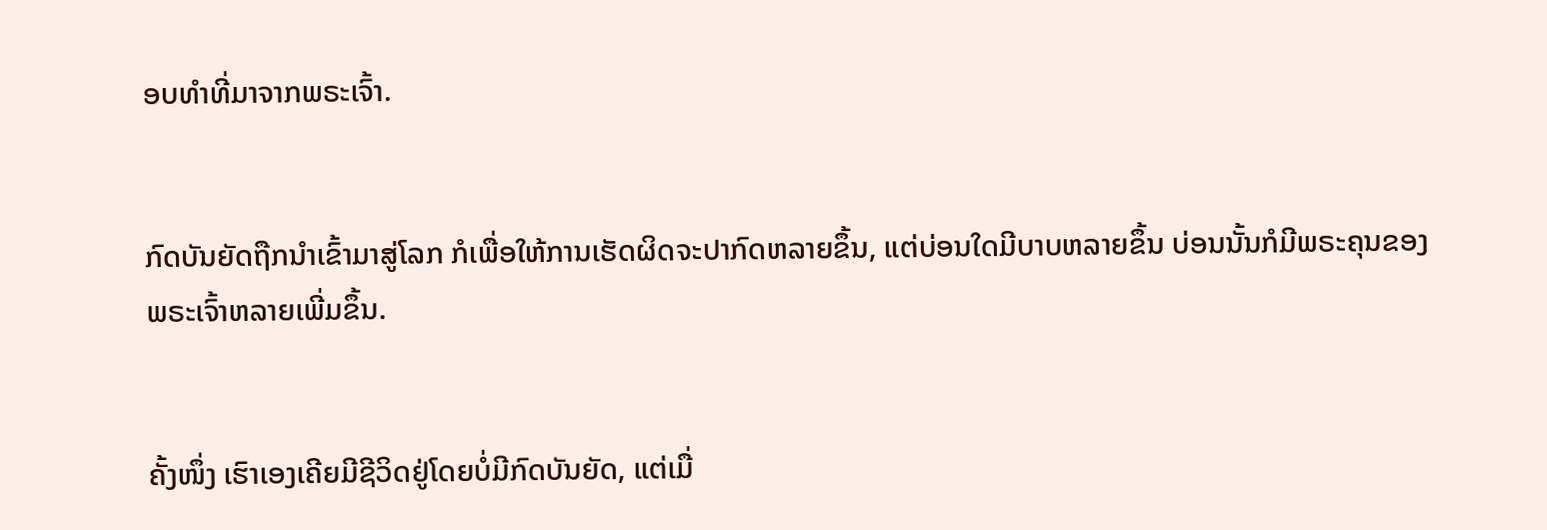ອບທຳທີ່ມາຈາກພຣະເຈົ້າ.


ກົດບັນຍັດຖືກນຳເຂົ້າມາສູ່ໂລກ ກໍເພື່ອໃຫ້ການເຮັດຜິດຈະປາກົດຫລາຍຂຶ້ນ, ແຕ່ບ່ອນໃດມີບາບຫລາຍຂຶ້ນ ບ່ອນນັ້ນກໍມີພຣະຄຸນຂອງພຣະເຈົ້າຫລາຍເພີ່ມຂຶ້ນ.


ຄັ້ງໜຶ່ງ ເຮົາເອງເຄີຍມີຊີວິດຢູ່ໂດຍບໍ່ມີກົດບັນຍັດ, ແຕ່ເມື່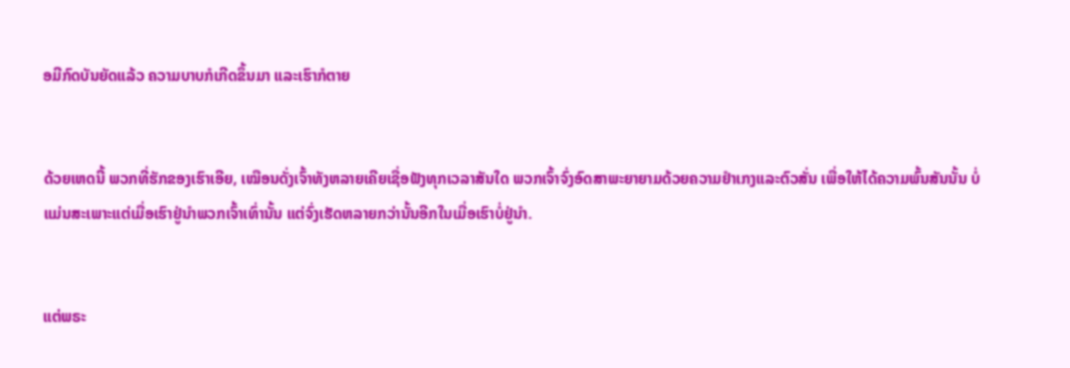ອມີກົດບັນຍັດແລ້ວ ຄວາມບາບກໍເກີດຂຶ້ນມາ ແລະເຮົາກໍຕາຍ


ດ້ວຍເຫດນີ້ ພວກທີ່ຮັກຂອງເຮົາເອີຍ, ເໝືອນດັ່ງເຈົ້າທັງຫລາຍເຄີຍເຊື່ອຟັງທຸກເວລາສັນໃດ ພວກເຈົ້າຈົ່ງອົດສາພະຍາຍາມດ້ວຍຄວາມຢຳເກງແລະຕົວສັ່ນ ເພື່ອໃຫ້ໄດ້ຄວາມພົ້ນສັນນັ້ນ ບໍ່ແມ່ນສະເພາະແຕ່ເມື່ອເຮົາຢູ່ນຳພວກເຈົ້າເທົ່ານັ້ນ ແຕ່ຈົ່ງເຮັດຫລາຍກວ່ານັ້ນອີກໃນເມື່ອເຮົາບໍ່ຢູ່ນຳ.


ແຕ່ພຣະ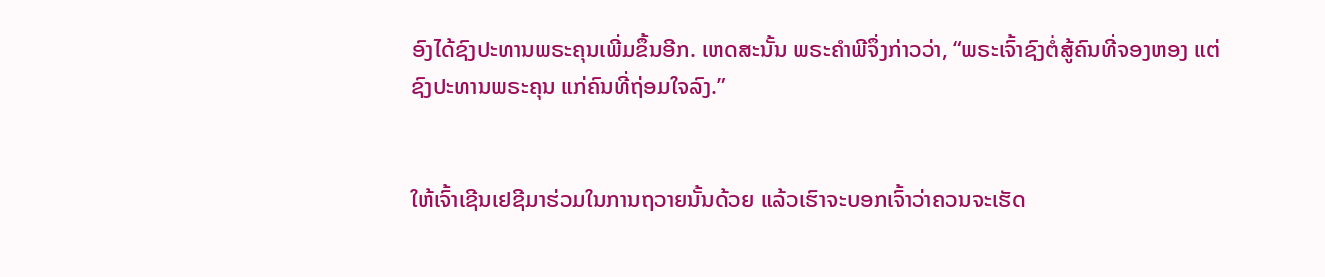ອົງໄດ້ຊົງປະທານພຣະຄຸນເພີ່ມຂຶ້ນອີກ. ເຫດສະນັ້ນ ພຣະຄຳພີຈຶ່ງກ່າວວ່າ, “ພຣະເຈົ້າຊົງຕໍ່ສູ້ຄົນທີ່ຈອງຫອງ ແຕ່ຊົງປະທານພຣະຄຸນ ແກ່ຄົນທີ່ຖ່ອມໃຈລົງ.”


ໃຫ້ເຈົ້າເຊີນເຢຊີມາຮ່ວມໃນການຖວາຍນັ້ນດ້ວຍ ແລ້ວເຮົາຈະບອກເຈົ້າວ່າຄວນຈະເຮັດ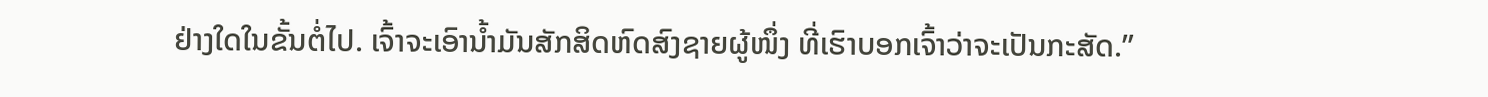ຢ່າງໃດໃນຂັ້ນຕໍ່ໄປ. ເຈົ້າຈະເອົານໍ້າມັນສັກສິດຫົດສົງຊາຍຜູ້ໜຶ່ງ ທີ່ເຮົາບອກເຈົ້າວ່າຈະເປັນກະສັດ.”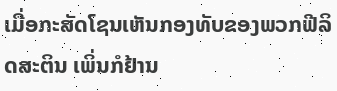ເມື່ອກະສັດໂຊນເຫັນກອງທັບຂອງພວກຟີລິດສະຕິນ ເພິ່ນກໍຢ້ານ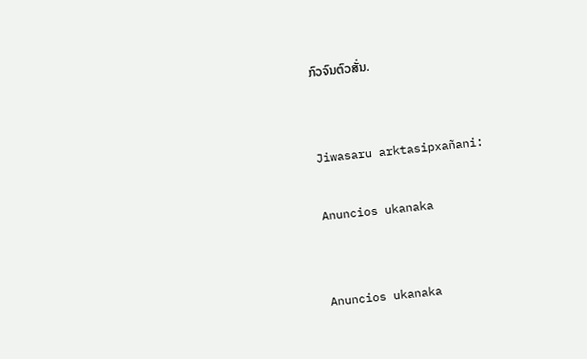ກົວຈົນຕົວສັ່ນ.


Jiwasaru arktasipxañani:

Anuncios ukanaka


Anuncios ukanaka